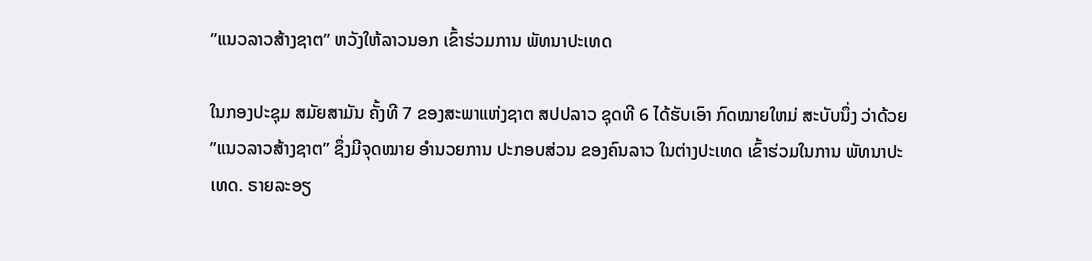”ແນວລາວສ້າງຊາຕ” ຫວັງໃຫ້ລາວນອກ ເຂົ້າຮ່ວມການ ພັທນາປະເທດ

ໃນກອງປະຊຸມ ສມັຍສາມັນ ຄັ້ງທີ 7 ຂອງສະພາແຫ່ງຊາຕ ສປປລາວ ຊຸດທີ 6 ໄດ້ຮັບເອົາ ກົດໝາຍໃຫມ່ ສະບັບນຶ່ງ ວ່າດ້ວຍ ”ແນວລາວສ້າງຊາຕ” ຊຶ່ງມີຈຸດໝາຍ ອໍານວຍການ ປະກອບສ່ວນ ຂອງຄົນລາວ ໃນຕ່າງປະເທດ ເຂົ້າຮ່ວມໃນການ ພັທນາປະເທດ. ຣາຍລະອຽ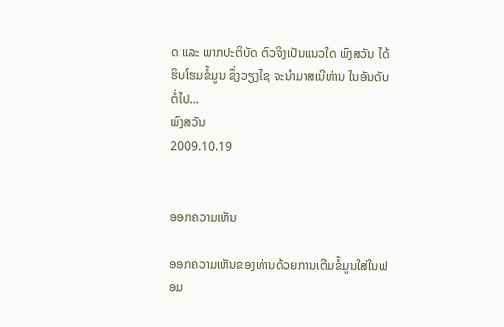ດ ແລະ ພາກປະຕິບັດ ຕົວຈິງເປັນແນວໃດ ພົງສວັນ ໄດ້ຮິບໂຮມຂໍ້ມູນ ຊຶ່ງວຽງໄຊ ຈະນຳມາສເນີທ່ານ ໃນອັນດັບຕໍ່ໄປ...
ພົງສວັນ
2009.10.19


ອອກຄວາມເຫັນ

ອອກຄວາມເຫັນຂອງທ່ານດ້ວຍການເຕີມຂໍ້ມູນໃສ່ໃນຟອມ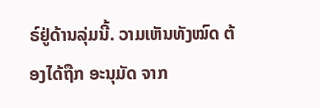ຣ໌ຢູ່ດ້ານລຸ່ມນີ້. ວາມເຫັນທັງໝົດ ຕ້ອງໄດ້ຖືກ ອະນຸມັດ ຈາກ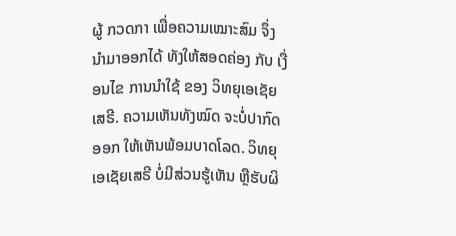ຜູ້ ກວດກາ ເພື່ອຄວາມເໝາະສົມ ຈຶ່ງນໍາມາອອກໄດ້ ທັງໃຫ້ສອດຄ່ອງ ກັບ ເງື່ອນໄຂ ການນຳໃຊ້ ຂອງ ວິທຍຸເອເຊັຍເສຣີ. ຄວາມເຫັນທັງໝົດ ຈະບໍ່ປາກົດອອກ ໃຫ້ເຫັນພ້ອມບາດໂລດ. ວິທຍຸເອເຊັຍເສຣີ ບໍ່ມີສ່ວນຮູ້ເຫັນ ຫຼືຮັບຜິ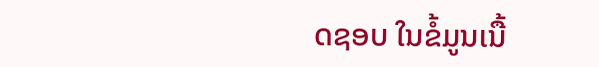ດຊອບ ໃນຂໍ້ມູນເນື້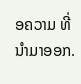ອຄວາມ ທີ່ນໍາມາອອກ.